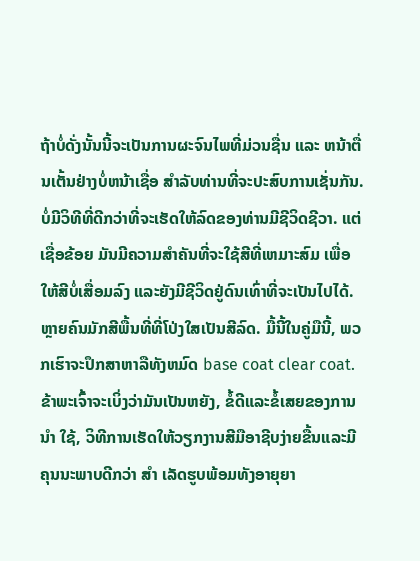ຖ້າບໍ່ດັ່ງນັ້ນນີ້ຈະເປັນການຜະຈົນໄພທີ່ມ່ວນຊື່ນ ແລະ ຫນ້າຕື່ນເຕັ້ນຢ່າງບໍ່ຫນ້າເຊື່ອ ສໍາລັບທ່ານທີ່ຈະປະສົບການເຊັ່ນກັນ. ບໍ່ມີວິທີທີ່ດີກວ່າທີ່ຈະເຮັດໃຫ້ລົດຂອງທ່ານມີຊີວິດຊີວາ. ແຕ່ເຊື່ອຂ້ອຍ ມັນມີຄວາມສໍາຄັນທີ່ຈະໃຊ້ສີທີ່ເຫມາະສົມ ເພື່ອໃຫ້ສີບໍ່ເສື່ອມລົງ ແລະຍັງມີຊີວິດຢູ່ດົນເທົ່າທີ່ຈະເປັນໄປໄດ້. ຫຼາຍຄົນມັກສີພື້ນທີ່ທີ່ໂປ່ງໃສເປັນສີລົດ. ມື້ນີ້ໃນຄູ່ມືນີ້, ພວກເຮົາຈະປຶກສາຫາລືທັງຫມົດ base coat clear coat. ຂ້າພະເຈົ້າຈະເບິ່ງວ່າມັນເປັນຫຍັງ, ຂໍ້ດີແລະຂໍ້ເສຍຂອງການ ນໍາ ໃຊ້, ວິທີການເຮັດໃຫ້ວຽກງານສີມືອາຊີບງ່າຍຂື້ນແລະມີຄຸນນະພາບດີກວ່າ ສໍາ ເລັດຮູບພ້ອມທັງອາຍຸຍາ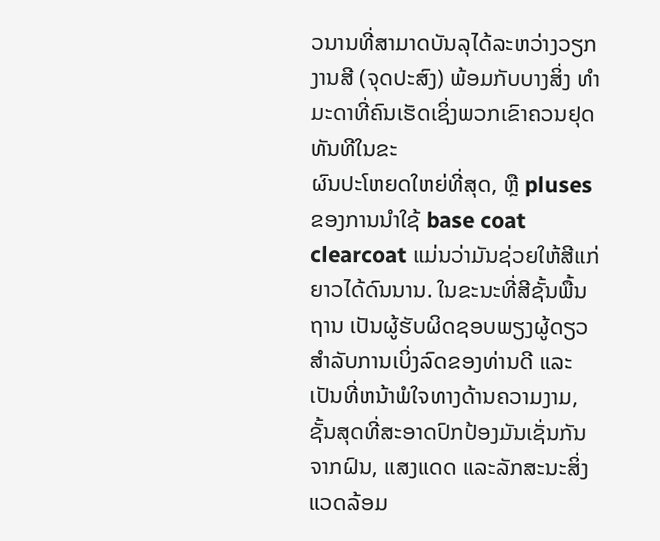ວນານທີ່ສາມາດບັນລຸໄດ້ລະຫວ່າງວຽກງານສີ (ຈຸດປະສົງ) ພ້ອມກັບບາງສິ່ງ ທໍາ ມະດາທີ່ຄົນເຮັດເຊິ່ງພວກເຂົາຄວນຢຸດທັນທີໃນຂະ
ຜົນປະໂຫຍດໃຫຍ່ທີ່ສຸດ, ຫຼື pluses ຂອງການນໍາໃຊ້ base coat clearcoat ແມ່ນວ່າມັນຊ່ວຍໃຫ້ສີແກ່ຍາວໄດ້ດົນນານ. ໃນຂະນະທີ່ສີຊັ້ນພື້ນຖານ ເປັນຜູ້ຮັບຜິດຊອບພຽງຜູ້ດຽວ ສໍາລັບການເບິ່ງລົດຂອງທ່ານດີ ແລະ ເປັນທີ່ຫນ້າພໍໃຈທາງດ້ານຄວາມງາມ, ຊັ້ນສຸດທີ່ສະອາດປົກປ້ອງມັນເຊັ່ນກັນ ຈາກຝົນ, ແສງແດດ ແລະລັກສະນະສິ່ງແວດລ້ອມ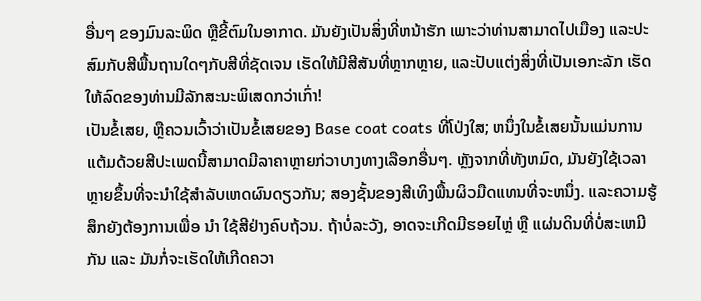ອື່ນໆ ຂອງມົນລະພິດ ຫຼືຂີ້ຕົມໃນອາກາດ. ມັນຍັງເປັນສິ່ງທີ່ຫນ້າຮັກ ເພາະວ່າທ່ານສາມາດໄປເມືອງ ແລະປະສົມກັບສີພື້ນຖານໃດໆກັບສີທີ່ຊັດເຈນ ເຮັດໃຫ້ມີສີສັນທີ່ຫຼາກຫຼາຍ, ແລະປັບແຕ່ງສິ່ງທີ່ເປັນເອກະລັກ ເຮັດໃຫ້ລົດຂອງທ່ານມີລັກສະນະພິເສດກວ່າເກົ່າ!
ເປັນຂໍ້ເສຍ, ຫຼືຄວນເວົ້າວ່າເປັນຂໍ້ເສຍຂອງ Base coat coats ທີ່ໂປ່ງໃສ; ຫນຶ່ງໃນຂໍ້ເສຍນັ້ນແມ່ນການແຕ້ມດ້ວຍສີປະເພດນີ້ສາມາດມີລາຄາຫຼາຍກ່ວາບາງທາງເລືອກອື່ນໆ. ຫຼັງຈາກທີ່ທັງຫມົດ, ມັນຍັງໃຊ້ເວລາຫຼາຍຂຶ້ນທີ່ຈະນໍາໃຊ້ສໍາລັບເຫດຜົນດຽວກັນ; ສອງຊັ້ນຂອງສີເທິງພື້ນຜິວມືດແທນທີ່ຈະຫນຶ່ງ. ແລະຄວາມຮູ້ສຶກຍັງຕ້ອງການເພື່ອ ນໍາ ໃຊ້ສີຢ່າງຄົບຖ້ວນ. ຖ້າບໍ່ລະວັງ, ອາດຈະເກີດມີຮອຍໄຫຼ່ ຫຼື ແຜ່ນດິນທີ່ບໍ່ສະເຫມີກັນ ແລະ ມັນກໍ່ຈະເຮັດໃຫ້ເກີດຄວາ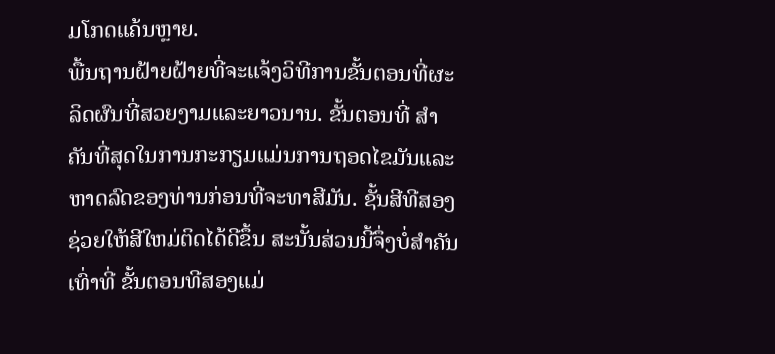ມໂກດແຄ້ນຫຼາຍ.
ພື້ນຖານຝ້າຍຝ້າຍທີ່ຈະແຈ້ງວິທີການຂັ້ນຕອນທີ່ຜະລິດຜົນທີ່ສວຍງາມແລະຍາວນານ. ຂັ້ນຕອນທີ່ ສໍາ ຄັນທີ່ສຸດໃນການກະກຽມແມ່ນການຖອດໄຂມັນແລະຫາດລົດຂອງທ່ານກ່ອນທີ່ຈະທາສີມັນ. ຊັ້ນສີທີສອງຊ່ວຍໃຫ້ສີໃຫມ່ຕິດໄດ້ດີຂຶ້ນ ສະນັ້ນສ່ວນນີ້ຈຶ່ງບໍ່ສໍາຄັນເທົ່າທີ່ ຂັ້ນຕອນທີສອງແມ່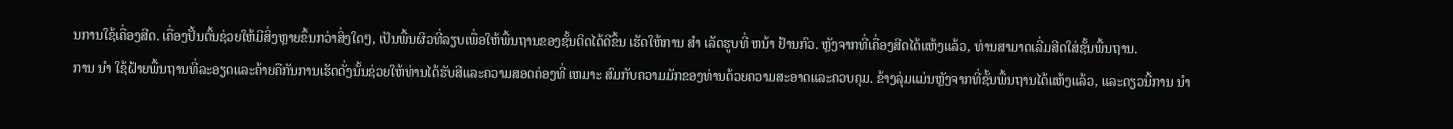ນການໃຊ້ເຄື່ອງສີດ. ເຄື່ອງປັ້ນຕົ້ນຊ່ວຍໃຫ້ມີສິ່ງຫຼາຍຂຶ້ນກວ່າສິ່ງໃດໆ, ເປັນພື້ນຜິວທີ່ລຽບເພື່ອໃຫ້ພື້ນຖານຂອງຊັ້ນຕິດໄດ້ດີຂຶ້ນ ເຮັດໃຫ້ການ ສໍາ ເລັດຮູບທີ່ ຫນ້າ ຢ້ານກົວ. ຫຼັງຈາກທີ່ເຄື່ອງສີດໄດ້ແຫ້ງແລ້ວ, ທ່ານສາມາດເລີ່ມສີດໃສ່ຊັ້ນພື້ນຖານ.
ການ ນໍາ ໃຊ້ຝ້າຍພື້ນຖານທີ່ລະອຽດແລະຄ້າຍຄືກັນການເຮັດດັ່ງນັ້ນຊ່ວຍໃຫ້ທ່ານໄດ້ຮັບສີແລະຄວາມສອດຄ່ອງທີ່ ເຫມາະ ສົມກັບຄວາມມັກຂອງທ່ານດ້ວຍຄວາມສະອາດແລະຄວບຄຸມ. ຂ້າງລຸ່ມແມ່ນຫຼັງຈາກທີ່ຊັ້ນພື້ນຖານໄດ້ແຫ້ງແລ້ວ, ແລະດຽວນີ້ການ ນໍາ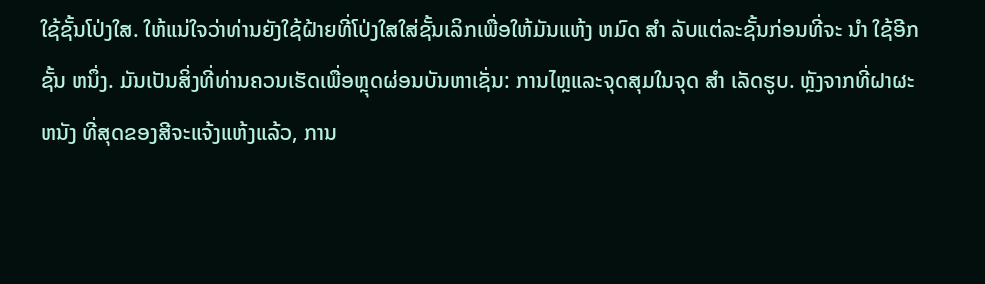ໃຊ້ຊັ້ນໂປ່ງໃສ. ໃຫ້ແນ່ໃຈວ່າທ່ານຍັງໃຊ້ຝ້າຍທີ່ໂປ່ງໃສໃສ່ຊັ້ນເລິກເພື່ອໃຫ້ມັນແຫ້ງ ຫມົດ ສໍາ ລັບແຕ່ລະຊັ້ນກ່ອນທີ່ຈະ ນໍາ ໃຊ້ອີກຊັ້ນ ຫນຶ່ງ. ມັນເປັນສິ່ງທີ່ທ່ານຄວນເຮັດເພື່ອຫຼຸດຜ່ອນບັນຫາເຊັ່ນ: ການໄຫຼແລະຈຸດສຸມໃນຈຸດ ສໍາ ເລັດຮູບ. ຫຼັງຈາກທີ່ຝາຜະ ຫນັງ ທີ່ສຸດຂອງສີຈະແຈ້ງແຫ້ງແລ້ວ, ການ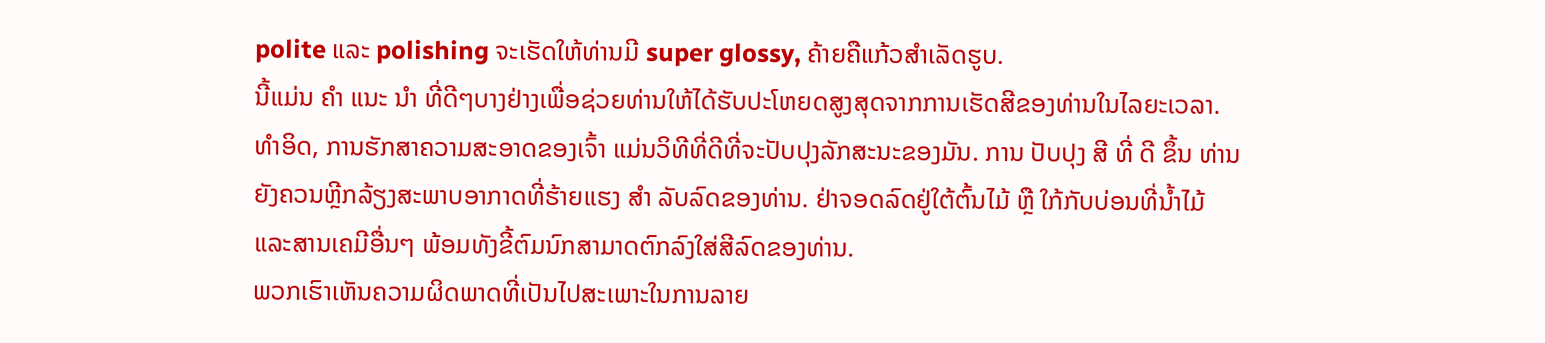polite ແລະ polishing ຈະເຮັດໃຫ້ທ່ານມີ super glossy, ຄ້າຍຄືແກ້ວສໍາເລັດຮູບ.
ນີ້ແມ່ນ ຄໍາ ແນະ ນໍາ ທີ່ດີໆບາງຢ່າງເພື່ອຊ່ວຍທ່ານໃຫ້ໄດ້ຮັບປະໂຫຍດສູງສຸດຈາກການເຮັດສີຂອງທ່ານໃນໄລຍະເວລາ. ທໍາອິດ, ການຮັກສາຄວາມສະອາດຂອງເຈົ້າ ແມ່ນວິທີທີ່ດີທີ່ຈະປັບປຸງລັກສະນະຂອງມັນ. ການ ປັບປຸງ ສີ ທີ່ ດີ ຂຶ້ນ ທ່ານຍັງຄວນຫຼີກລ້ຽງສະພາບອາກາດທີ່ຮ້າຍແຮງ ສໍາ ລັບລົດຂອງທ່ານ. ຢ່າຈອດລົດຢູ່ໃຕ້ຕົ້ນໄມ້ ຫຼື ໃກ້ກັບບ່ອນທີ່ນ້ຳໄມ້ ແລະສານເຄມີອື່ນໆ ພ້ອມທັງຂີ້ຕົມນົກສາມາດຕົກລົງໃສ່ສີລົດຂອງທ່ານ.
ພວກເຮົາເຫັນຄວາມຜິດພາດທີ່ເປັນໄປສະເພາະໃນການລາຍ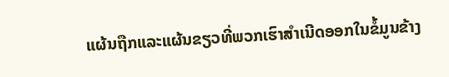ແຜ້ນຖືກແລະແຜ້ນຂຽວທີ່ພວກເຮົາສຳເນີດອອກໃນຂໍ້ມູນຂ້າງ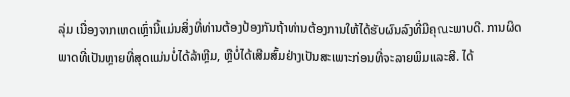ລຸ່ມ ເນື່ອງຈາກເຫດເຫຼົ່ານີ້ແມ່ນສິ່ງທີ່ທ່ານຕ້ອງປ້ອງກັນຖ້າທ່ານຕ້ອງການໃຫ້ໄດ້ຮັບຜົນລົງທີ່ມີຄຸณະພາບດີ. ການຜິດພາດທີ່ເປັນຫຼາຍທີ່ສຸດແມ່ນບໍ່ໄດ້ລ້າຫຼີມ, ຫຼືບໍ່ໄດ້ເສີມສົ້ມຢ່າງເປັນສະເພາະກ່ອນທີ່ຈະລາຍພິມແລະສີ. ໄດ້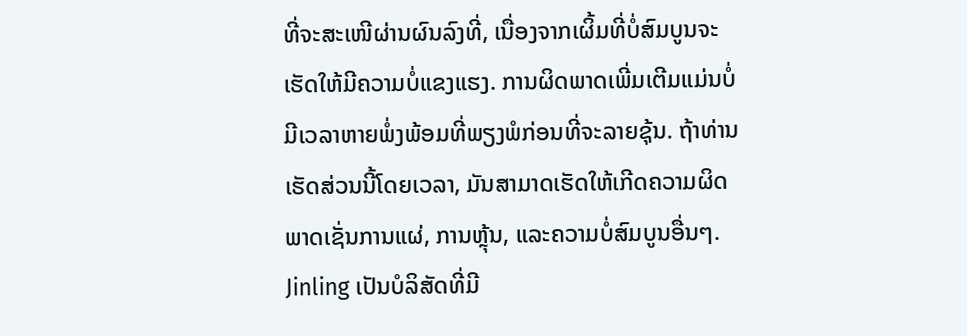ທີ່ຈະສະເໜີຜ່ານຜົນລົງທີ່, ເນື່ອງຈາກເຜິ້ມທີ່ບໍ່ສົມບູນຈະເຮັດໃຫ້ມີຄວາມບໍ່ແຂງແຮງ. ການຜິດພາດເພີ່ມເຕີມແມ່ນບໍ່ມີເວລາຫາຍພໍ່ງພ້ອມທີ່ພຽງພໍກ່ອນທີ່ຈະລາຍຊຸ້ນ. ຖ້າທ່ານເຮັດສ່ວນນີ້ໂດຍເວລາ, ມັນສາມາດເຮັດໃຫ້ເກີດຄວາມຜິດພາດເຊັ່ນການແຜ່, ການຫຼຸ້ນ, ແລະຄວາມບໍ່ສົມບູນອື່ນໆ.
Jinling ເປັນບໍລິສັດທີ່ມີ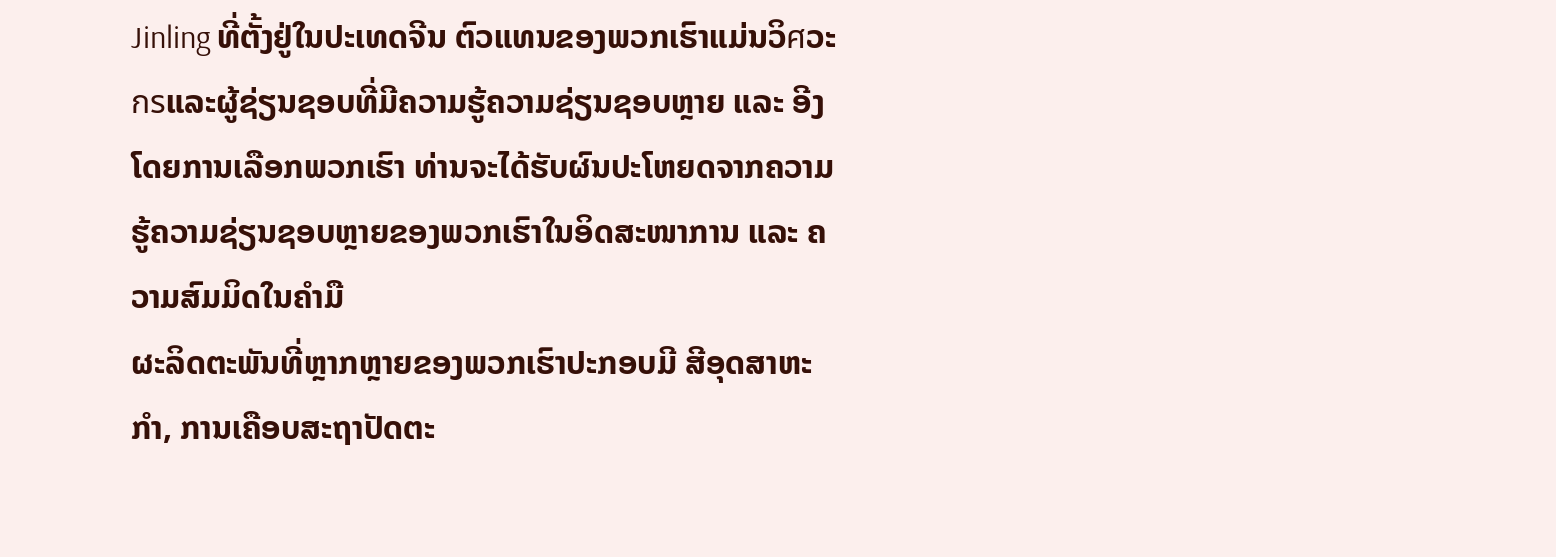Jinling ທີ່ຕັ້ງຢູ່ໃນປະເທດຈີນ ຕົວແທນຂອງພວກເຮົາແມ່ນວິศວະกรແລະຜູ້ຊ່ຽນຊອບທີ່ມີຄວາມຮູ້ຄວາມຊ່ຽນຊອບຫຼາຍ ແລະ ອີງໂດຍການເລືອກພວກເຮົາ ທ່ານຈະໄດ້ຮັບຜົນປະໂຫຍດຈາກຄວາມຮູ້ຄວາມຊ່ຽນຊອບຫຼາຍຂອງພວກເຮົາໃນອິດສະໜາການ ແລະ ຄວາມສົມມິດໃນຄຳມື
ຜະລິດຕະພັນທີ່ຫຼາກຫຼາຍຂອງພວກເຮົາປະກອບມີ ສີອຸດສາຫະ ກໍາ, ການເຄືອບສະຖາປັດຕະ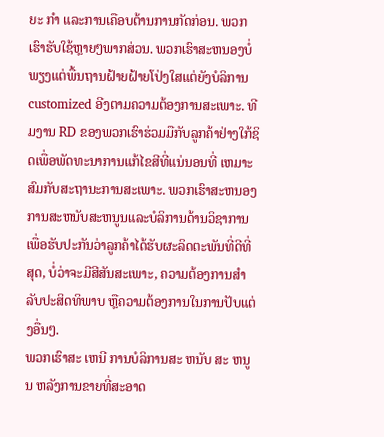ຍະ ກໍາ ແລະການເຄືອບຕ້ານການກັດກ່ອນ. ພວກເຮົາຮັບໃຊ້ຫຼາຍໆພາກສ່ວນ. ພວກເຮົາສະຫນອງບໍ່ພຽງແຕ່ພື້ນຖານຝ້າຍຝ້າຍໂປ່ງໃສແຕ່ຍັງບໍລິການ customized ອີງຕາມຄວາມຕ້ອງການສະເພາະ. ທີມງານ RD ຂອງພວກເຮົາຮ່ວມມືກັບລູກຄ້າຢ່າງໃກ້ຊິດເພື່ອພັດທະນາການແກ້ໄຂສີທີ່ແນ່ນອນທີ່ ເຫມາະ ສົມກັບສະຖານະການສະເພາະ. ພວກເຮົາສະຫນອງການສະຫນັບສະຫນູນແລະບໍລິການດ້ານວິຊາການ ເພື່ອຮັບປະກັນວ່າລູກຄ້າໄດ້ຮັບຜະລິດຕະພັນທີ່ດີທີ່ສຸດ, ບໍ່ວ່າຈະມີສີສັນສະເພາະ, ຄວາມຕ້ອງການສໍາລັບປະສິດທິພາບ ຫຼືຄວາມຕ້ອງການໃນການປັບແຕ່ງອື່ນໆ.
ພວກເຮົາສະ ເຫນີ ການບໍລິການສະ ຫນັບ ສະ ຫນູນ ຫລັງການຂາຍທີ່ສະອາດ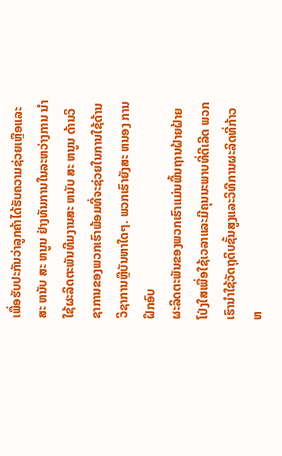ເພື່ອຮັບປະກັນວ່າລູກຄ້າໄດ້ຮັບຄວາມຊ່ວຍເຫຼືອແລະສະ ຫນັບ ສະ ຫນູນ ຢ່າງທັນການໃນລະຫວ່າງການ ນໍາ ໃຊ້ຜະລິດຕະພັນທີມງານສະ ຫນັບ ສະ ຫນູນ ດ້ານວິຊາການຂອງພວກເຮົາພ້ອມທີ່ຈະຊ່ວຍໃນການໃຊ້ດ້ານວິຊາການຫຼືບັນຫາໃດໆ. ພວກເຮົາຍັງສະ ຫນອງ ການຝຶກອົບ
ຜະລິດຕະພັນຂອງພວກເຮົາແມ່ນພື້ນຖານຝ້າຍຝ້າຍໂປ່ງໃສເພື່ອໃຊ້ເວລາແລະມີຄຸນນະພາບທີ່ດີເລີດ ພວກເຮົານໍາໃຊ້ວັດຖຸດິບຊັ້ນສູງແລະວິທີການຜະລິດທີ່ກ້າວ ຫ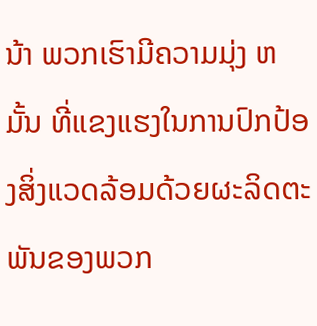ນ້າ ພວກເຮົາມີຄວາມມຸ່ງ ຫມັ້ນ ທີ່ແຂງແຮງໃນການປົກປ້ອງສິ່ງແວດລ້ອມດ້ວຍຜະລິດຕະພັນຂອງພວກ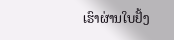ເຮົາຜ່ານໃບຢັ້ງ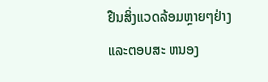ຢືນສິ່ງແວດລ້ອມຫຼາຍໆຢ່າງແລະຕອບສະ ຫນອງ